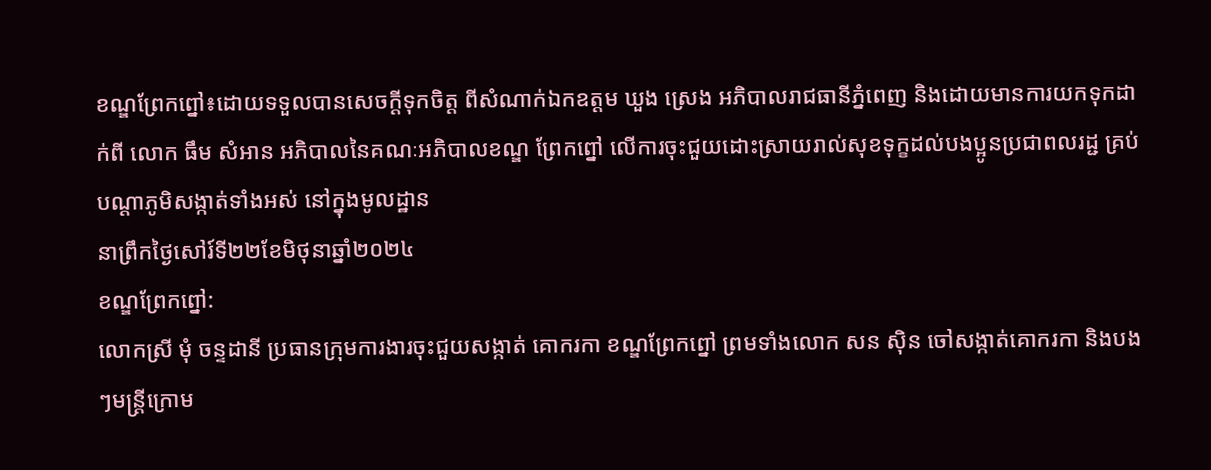ខណ្ឌព្រែកព្នៅ៖ដោយទទួលបានសេចក្តីទុកចិត្ត ពីសំណាក់ឯកឧត្តម ឃួង ស្រេង អភិបាលរាជធានីភ្នំពេញ និងដោយមានការយកទុកដាក់ពី លោក ធឹម សំអាន អភិបាលនៃគណៈអភិបាលខណ្ឌ ព្រែកព្នៅ លើការចុះជួយដោះស្រាយរាល់សុខទុក្ខដល់បងប្អូនប្រជាពលរដ្ជ គ្រប់បណ្តាភូមិសង្កាត់ទាំងអស់ នៅក្នុងមូលដ្ឋាន
នាព្រឹកថ្ងៃសៅរ៍ទី២២ខែមិថុនាឆ្នាំ២០២៤
ខណ្ឌព្រែកព្នៅ:
លោកស្រី មុំ ចន្ទដានី ប្រធានក្រុមការងារចុះជួយសង្កាត់ គោករកា ខណ្ឌព្រែកព្នៅ ព្រមទាំងលោក សន ស៊ិន ចៅសង្កាត់គោករកា និងបងៗមន្ត្រីក្រោម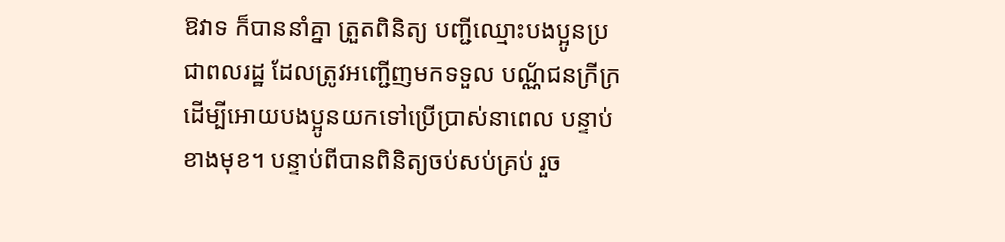ឱវាទ ក៏បាននាំគ្នា ត្រួតពិនិត្យ បញ្ជីឈ្មោះបងប្អូនប្រជាពលរដ្ឋ ដែលត្រូវអញ្ជើញមកទទួល បណ្ណ័ជនក្រីក្រ ដើម្បីអោយបងប្អូនយកទៅប្រើប្រាស់នាពេល បន្ទាប់ខាងមុខ។ បន្ទាប់ពីបានពិនិត្យចប់សប់គ្រប់ រួច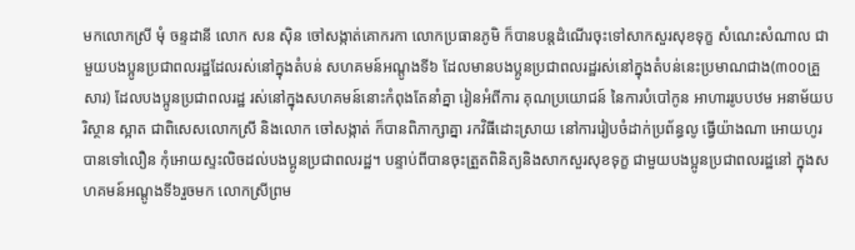មកលោកស្រី មុំ ចន្ទដានី លោក សន ស៊ិន ចៅសង្កាត់គោករកា លោកប្រធានភូមិ ក៏បានបន្តដំណើរចុះទៅសាកសួរសុខទុក្ខ សំណេះសំណាល ជាមួយបងប្អូនប្រជាពលរដ្ឋដែលរស់នៅក្នុងតំបន់ សហគមន៍អណ្តូងទី៦ ដែលមានបងប្អូនប្រជាពលរដ្ឋរស់នៅក្នុងតំបន់នេះប្រមាណជាង(៣០០គ្រួសារ) ដែលបងប្អូនប្រជាពលរដ្ឋ រស់នៅក្នុងសហគមន៍នោះកំពុងតែនាំគ្នា រៀនអំពីការ គុណប្រយោជន៍ នៃការបំបៅកូន អាហាររូបបឋម អនាម័យបរិស្ថាន ស្អាត ជាពិសេសលោកស្រី និងលោក ចៅសង្កាត់ ក៏បានពិភាក្សាគ្នា រកវិធីដោះស្រាយ នៅការរៀបចំដាក់ប្រព័ន្ធលូ ធ្វើយ៉ាងណា អោយហូរបានទៅលឿន កុំអោយស្ទះលិចដល់បងប្អូនប្រជាពលរដ្ឋ។ បន្ទាប់ពីបានចុះត្រួតពិនិត្យនិងសាកសួរសុខទុក្ខ ជាមួយបងប្អូនប្រជាពលរដ្ឋនៅ ក្នុងសហគមន៍អណ្តូងទី៦រួចមក លោកស្រីព្រម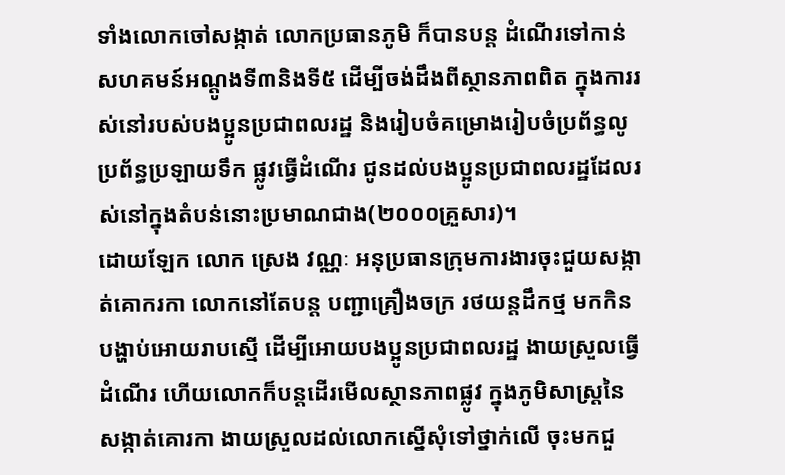ទាំងលោកចៅសង្កាត់ លោកប្រធានភូមិ ក៏បានបន្ត ដំណើរទៅកាន់ សហគមន៍អណ្តូងទី៣និងទី៥ ដើម្បីចង់ដឹងពីស្ថានភាពពិត ក្នុងការរស់នៅរបស់បងប្អូនប្រជាពលរដ្ឋ និងរៀបចំគម្រោងរៀបចំប្រព័ន្ធលូ ប្រព័ន្ធប្រឡាយទឹក ផ្លូវធ្វើដំណើរ ជូនដល់បងប្អូនប្រជាពលរដ្ឋដែលរស់នៅក្នុងតំបន់នោះប្រមាណជាង(២០០០គ្រួសារ)។
ដោយឡែក លោក ស្រេង វណ្ណៈ អនុប្រធានក្រុមការងារចុះជួយសង្កាត់គោករកា លោកនៅតែបន្ត បញ្ជាគ្រឿងចក្រ រថយន្តដឹកថ្ម មកកិន បង្ហាប់អោយរាបស្មើ ដើម្បីអោយបងប្អូនប្រជាពលរដ្ឋ ងាយស្រួលធ្វើដំណើរ ហើយលោកក៏បន្តដើរមើលស្ថានភាពផ្លូវ ក្នុងភូមិសាស្ត្រនៃសង្កាត់គោរកា ងាយស្រួលដល់លោកស្នើសុំទៅថ្នាក់លើ ចុះមកជួ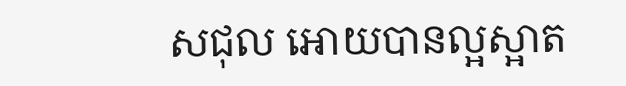សជុល អោយបានល្អស្អាត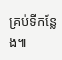គ្រប់ទីកន្លែង៕